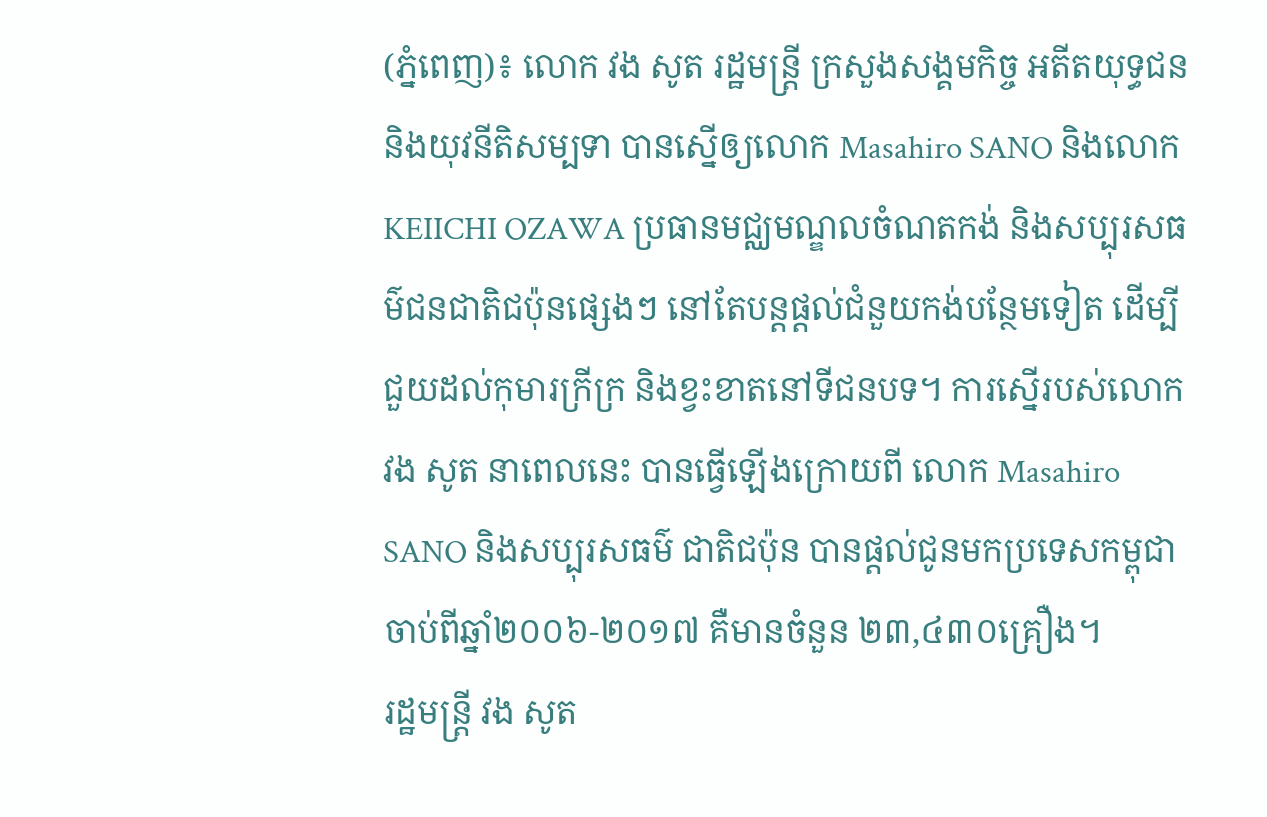(ភ្នំពេញ)៖ លោក វង សូត រដ្ឋមន្រ្តី ក្រសួងសង្គមកិច្ច អតីតយុទ្ធជន និងយុវនីតិសម្បទា បានស្នើឲ្យលោក Masahiro SANO និងលោក KEIICHI OZAWA ប្រធានមជ្ឈមណ្ឌលចំណតកង់ និងសប្បុរសធម៌ជនជាតិជប៉ុនផ្សេងៗ នៅតែបន្តផ្តល់ជំនួយកង់បន្ថែមទៀត ដើម្បីជួយដល់កុមារក្រីក្រ និងខ្វះខាតនៅទីជនបទ។ ការស្នើរបស់លោក វង សូត នាពេលនេះ បានធ្វើឡើងក្រោយពី លោក Masahiro SANO និងសប្បុរសធម៌ ជាតិជប៉ុន បានផ្តល់ជូនមកប្រទេសកម្ពុជា ចាប់ពីឆ្នាំ២០០៦-២០១៧ គឺមានចំនួន ២៣,៤៣០គ្រឿង។
រដ្ឋមន្រ្តី វង សូត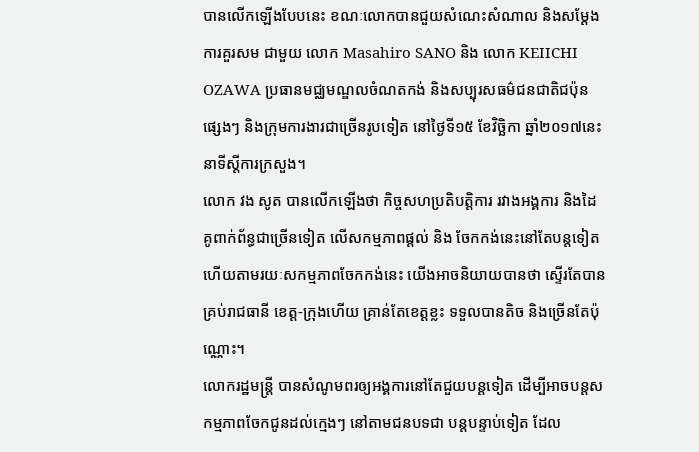បានលើកឡើងបែបនេះ ខណៈលោកបានជួយសំណេះសំណាល និងសម្តែងការគួរសម ជាមួយ លោក Masahiro SANO និង លោក KEIICHI OZAWA ប្រធានមជ្ឈមណ្ឌលចំណតកង់ និងសប្បុរសធម៌ជនជាតិជប៉ុនផ្សេងៗ និងក្រុមការងារជាច្រើនរូបទៀត នៅថ្ងៃទី១៥ ខែវិច្ឆិកា ឆ្នាំ២០១៧នេះ នាទីស្តីការក្រសួង។
លោក វង សូត បានលើកឡើងថា កិច្ចសហប្រតិបត្តិការ រវាងអង្គការ និងដៃគូពាក់ព័ន្ធជាច្រើនទៀត លើសកម្មភាពផ្តល់ និង ចែកកង់នេះនៅតែបន្តទៀត ហើយតាមរយៈសកម្មភាពចែកកង់នេះ យើងអាចនិយាយបានថា ស្ទើរតែបានគ្រប់រាជធានី ខេត្ត-ក្រុងហើយ គ្រាន់តែខេត្តខ្លះ ទទួលបានតិច និងច្រើនតែប៉ុណ្ណោះ។
លោករដ្ឋមន្រ្តី បានសំណូមពរឲ្យអង្គការនៅតែជួយបន្តទៀត ដើម្បីអាចបន្តសកម្មភាពចែកជូនដល់ក្មេងៗ នៅតាមជនបទជា បន្តបន្ទាប់ទៀត ដែល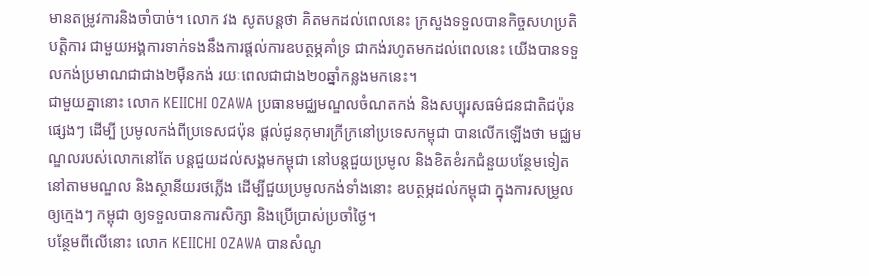មានតម្រូវការនិងចាំបាច់។ លោក វង សូតបន្តថា គិតមកដល់ពេលនេះ ក្រសួងទទួលបានកិច្ចសហប្រតិបត្តិការ ជាមួយអង្គការទាក់ទងនឹងការផ្តល់ការឧបត្ថម្ភគាំទ្រ ជាកង់រហូតមកដល់ពេលនេះ យើងបានទទួលកង់ប្រមាណជាជាង២ម៉ឺនកង់ រយៈពេលជាជាង២០ឆ្នាំកន្លងមកនេះ។
ជាមួយគ្នានោះ លោក KEIICHI OZAWA ប្រធានមជ្ឈមណ្ឌលចំណតកង់ និងសប្បុរសធម៌ជនជាតិជប៉ុនផ្សេងៗ ដើម្បី ប្រមូលកង់ពីប្រទេសជប៉ុន ផ្តល់ជូនកុមារក្រីក្រនៅប្រទេសកម្ពុជា បានលើកឡើងថា មជ្ឈមណ្ឌលរបស់លោកនៅតែ បន្តជួយដល់សង្គមកម្ពុជា នៅបន្តជួយប្រមូល និងខិតខំរកជំនួយបន្ថែមទៀត នៅតាមមណ្ឌល និងស្ថានីយរថភ្លើង ដើម្បីជួយប្រមូលកង់ទាំងនោះ ឧបត្ថម្ភដល់កម្ពុជា ក្នុងការសម្រូលឲ្យក្មេងៗ កម្ពុជា ឲ្យទទួលបានការសិក្សា និងប្រើប្រាស់ប្រចាំថ្ងៃ។
បន្ថែមពីលើនោះ លោក KEIICHI OZAWA បានសំណូ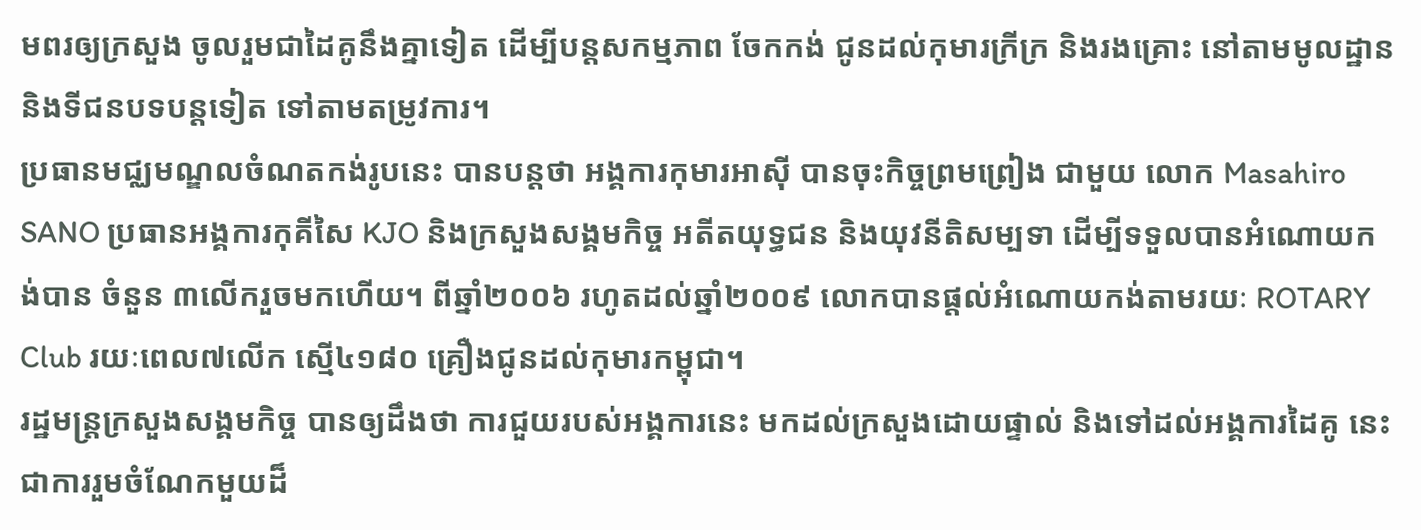មពរឲ្យក្រសួង ចូលរួមជាដៃគូនឹងគ្នាទៀត ដើម្បីបន្តសកម្មភាព ចែកកង់ ជូនដល់កុមារក្រីក្រ និងរងគ្រោះ នៅតាមមូលដ្ឋាន និងទីជនបទបន្តទៀត ទៅតាមតម្រូវការ។
ប្រធានមជ្ឈមណ្ឌលចំណតកង់រូបនេះ បានបន្តថា អង្គការកុមារអាស៊ី បានចុះកិច្ចព្រមព្រៀង ជាមួយ លោក Masahiro SANO ប្រធានអង្គការកុគីសៃ KJO និងក្រសួងសង្គមកិច្ច អតីតយុទ្ធជន និងយុវនីតិសម្បទា ដើម្បីទទួលបានអំណោយកង់បាន ចំនួន ៣លើករួចមកហើយ។ ពីឆ្នាំ២០០៦ រហូតដល់ឆ្នាំ២០០៩ លោកបានផ្តល់អំណោយកង់តាមរយៈ ROTARY Club រយៈពេល៧លើក ស្មើ៤១៨០ គ្រឿងជូនដល់កុមារកម្ពុជា។
រដ្ឋមន្រ្តក្រសួងសង្គមកិច្ច បានឲ្យដឹងថា ការជួយរបស់អង្គការនេះ មកដល់ក្រសួងដោយផ្ទាល់ និងទៅដល់អង្គការដៃគូ នេះជាការរួមចំណែកមួយដ៏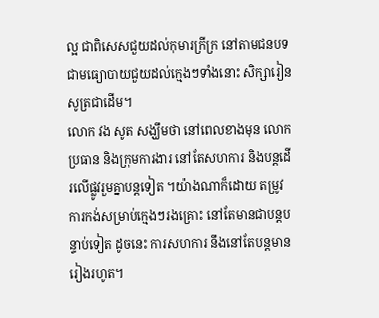ល្អ ជាពិសេសជួយដល់កុមារក្រីក្រ នៅតាមជនបទ ជាមធ្យោបាយជួយដល់ក្មេងៗទាំងនោះ សិក្សារៀនសូត្រជាដើម។
លោក វង សូត សង្ឃឹមថា នៅពេលខាងមុន លោកប្រធាន និងក្រុមការងារ នៅតែសហការ និងបន្តដើរលើផ្លូវរួមគ្នាបន្តទៀត ។យ៉ាងណាក៏ដោយ តម្រូវការកង់សម្រាប់ក្មេងៗរងគ្រោះ នៅតែមានជាបន្តបន្ទាប់ទៀត ដូចនេះ ការសហការ នឹងនៅតែបន្តមានរៀងរហូត។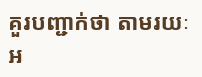គួរបញ្ជាក់ថា តាមរយៈអ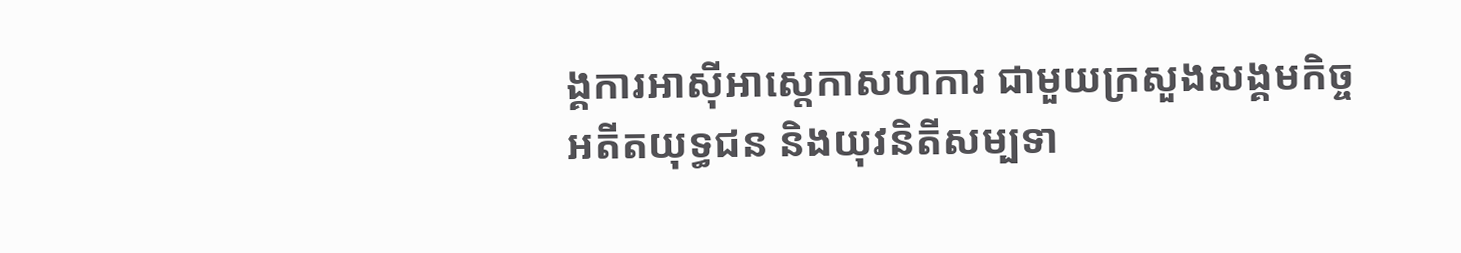ង្គការអាស៊ីអាស្តេកាសហការ ជាមួយក្រសួងសង្គមកិច្ច អតីតយុទ្ធជន និងយុវនិតីសម្បទា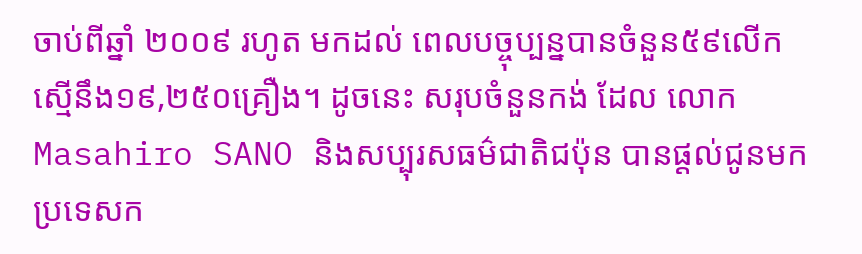ចាប់ពីឆ្នាំ ២០០៩ រហូត មកដល់ ពេលបច្ចុប្បន្នបានចំនួន៥៩លើក ស្មើនឹង១៩,២៥០គ្រឿង។ ដូចនេះ សរុបចំនួនកង់ ដែល លោក Masahiro SANO និងសប្បុរសធម៌ជាតិជប៉ុន បានផ្តល់ជូនមកប្រទេសក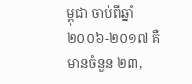ម្ពុជា ចាប់ពីឆ្នាំ ២០០៦-២០១៧ គឺមានចំនួន ២៣,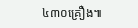៤៣០គ្រឿង៕